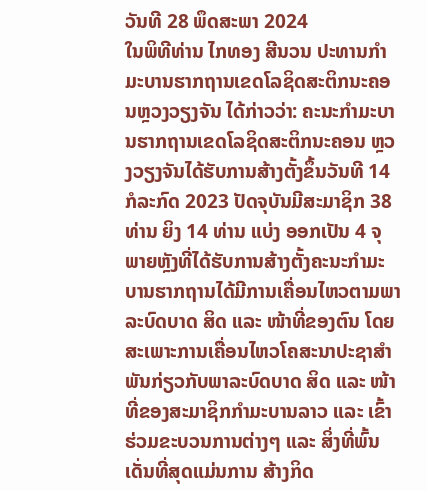ວັນທີ 28 ພຶດສະພາ 2024
ໃນພິທີທ່ານ ໄກທອງ ສີນວນ ປະທານກໍາມະບານຮາກຖານເຂດໂລຊິດສະຕິກນະຄອນຫຼວງວຽງຈັນ ໄດ້ກ່າວວ່າ: ຄະນະກໍາມະບານຮາກຖານເຂດໂລຊິດສະຕິກນະຄອນ ຫຼວງວຽງຈັນໄດ້ຮັບການສ້າງຕັ້ງຂຶ້ນວັນທີ 14 ກໍລະກົດ 2023 ປັດຈຸບັນມີສະມາຊິກ 38 ທ່ານ ຍິງ 14 ທ່ານ ແບ່ງ ອອກເປັນ 4 ຈຸ ພາຍຫຼັງທີ່ໄດ້ຮັບການສ້າງຕັ້ງຄະນະກຳມະ ບານຮາກຖານໄດ້ມີການເຄື່ອນໄຫວຕາມພາລະບົດບາດ ສິດ ແລະ ໜ້າທີ່ຂອງຕົນ ໂດຍສະເພາະການເຄື່ອນໄຫວໂຄສະນາປະຊາສຳພັນກ່ຽວກັບພາລະບົດບາດ ສິດ ແລະ ໜ້າທີ່ຂອງສະມາຊິກກຳມະບານລາວ ແລະ ເຂົ້າຮ່ວມຂະບວນການຕ່າງໆ ແລະ ສິ່ງທີ່ພົ້ນເດັ່ນທີ່ສຸດແມ່ນການ ສ້າງກິດ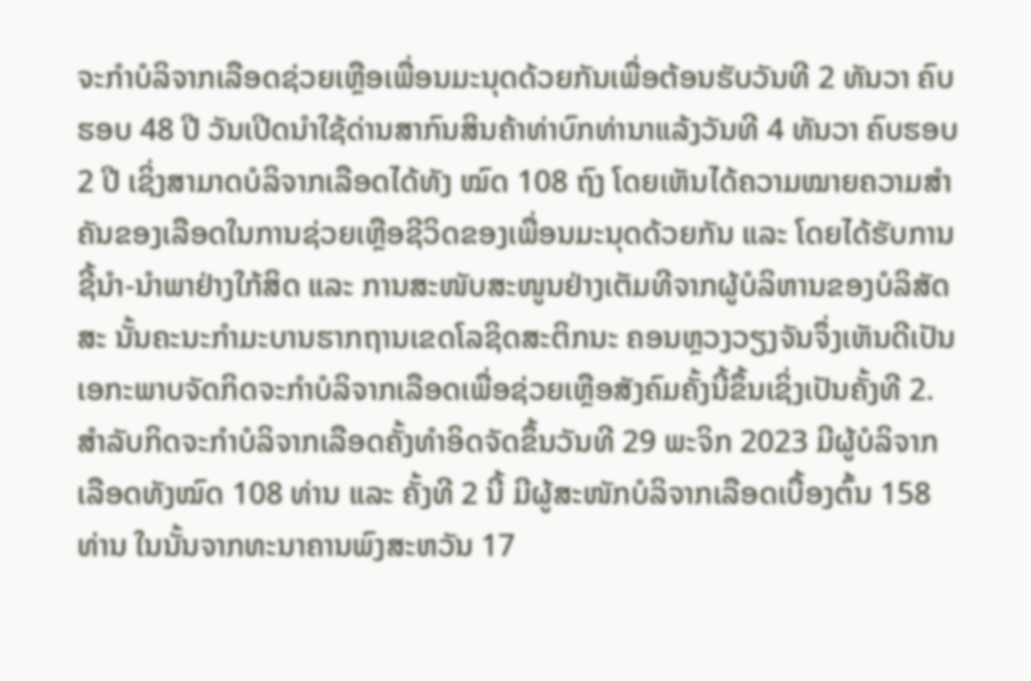ຈະກຳບໍລິຈາກເລືອດຊ່ວຍເຫຼືອເພື່ອນມະນຸດດ້ວຍກັນເພື່ອຕ້ອນຮັບວັນທີ 2 ທັນວາ ຄົບຮອບ 48 ປີ ວັນເປີດນໍາໃຊ້ດ່ານສາກົນສິນຄ້າທ່າບົກທ່ານາແລ້ງວັນທີ 4 ທັນວາ ຄົບຮອບ 2 ປີ ເຊິ່ງສາມາດບໍລິຈາກເລືອດໄດ້ທັງ ໝົດ 108 ຖົງ ໂດຍເຫັນໄດ້ຄວາມໝາຍຄວາມສຳຄັນຂອງເລືອດໃນການຊ່ວຍເຫຼືອຊີວິດຂອງເພື່ອນມະນຸດດ້ວຍກັນ ແລະ ໂດຍໄດ້ຮັບການຊີ້ນໍາ-ນໍາພາຢ່າງໃກ້ສິດ ແລະ ການສະໜັບສະໜູນຢ່າງເຕັມທີຈາກຜູ້ບໍລິຫານຂອງບໍລິສັດສະ ນັ້ນຄະນະກຳມະບານຮາກຖານເຂດໂລຊິດສະຕິກນະ ຄອນຫຼວງວຽງຈັນຈຶ່ງເຫັນດີເປັນເອກະພາບຈັດກິດຈະກຳບໍລິຈາກເລືອດເພື່ອຊ່ວຍເຫຼືອສັງຄົມຄັ້ງນີ້ຂຶ້ນເຊິ່ງເປັນຄັ້ງທີ 2.
ສຳລັບກິດຈະກຳບໍລິຈາກເລືອດຄັ້ງທຳອິດຈັດຂຶ້ນວັນທີ 29 ພະຈິກ 2023 ມີຜູ້ບໍລິຈາກເລືອດທັງໝົດ 108 ທ່ານ ແລະ ຄັ້ງທີ 2 ນີ້ ມີຜູ້ສະໜັກບໍລິຈາກເລືອດເບື້ອງຕົ້ນ 158 ທ່ານ ໃນນັ້ນຈາກທະນາຄານພົງສະຫວັນ 17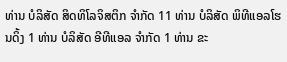ທ່ານ ບໍລິສັດ ສິດທິໂລຈິສຕິກ ຈໍາກັດ 11 ທ່ານ ບໍລິສັດ ພິທີແອລໂຮນດິ້ງ 1 ທ່ານ ບໍລິສັດ ອີທີແອລ ຈຳກັດ 1 ທ່ານ ຂະ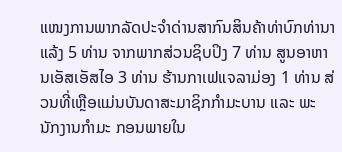ແໜງການພາກລັດປະຈຳດ່ານສາກົນສິນຄ້າທ່າບົກທ່ານາແລ້ງ 5 ທ່ານ ຈາກພາກສ່ວນຊິບປິງ 7 ທ່ານ ສູນອາຫານເອັສເອັສໄອ 3 ທ່ານ ຮ້ານກາເຟແຈລາມ່ອງ 1 ທ່ານ ສ່ວນທີ່ເຫຼືອແມ່ນບັນດາສະມາຊິກກຳມະບານ ແລະ ພະນັກງານກຳມະ ກອນພາຍໃນ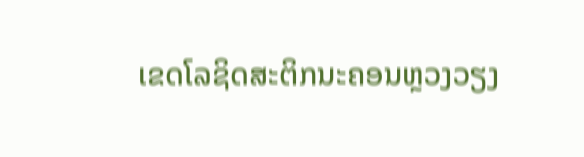ເຂດໂລຊິດສະຕິກນະຄອນຫຼວງວຽງ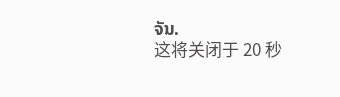ຈັນ.
这将关闭于 20 秒